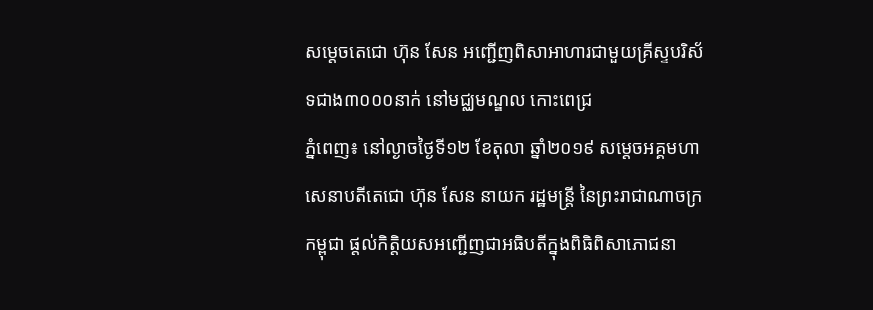សម្តេចតេជោ ហ៊ុន សែន អញ្ជើញពិសាអាហារជាមួយគ្រីស្ទបរិស័ទជាង៣០០០នាក់ នៅមជ្ឈមណ្ឌល កោះពេជ្រ
ភ្នំពេញ៖ នៅល្ងាចថ្ងៃទី១២ ខែតុលា ឆ្នាំ២០១៩ សម្តេចអគ្គមហាសេនាបតីតេជោ ហ៊ុន សែន នាយក រដ្ឋមន្ត្រី នៃព្រះរាជាណាចក្រកម្ពុជា ផ្តល់កិត្តិយសអញ្ជើញជាអធិបតីក្នុងពិធិពិសាភោជនា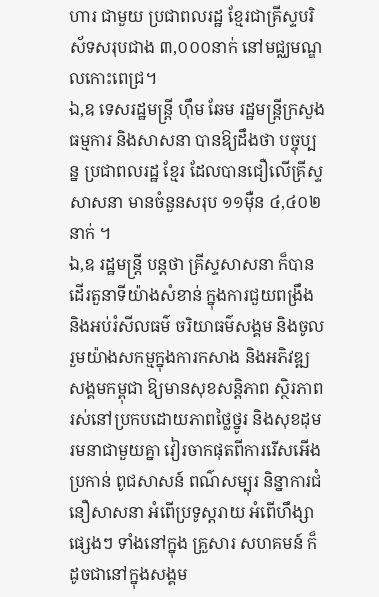ហារ ជាមួយ ប្រជាពលរដ្ឋ ខ្មែរជាគ្រីស្ទបរិស័ទសរុបជាង ៣,០០០នាក់ នៅមជ្ឈមណ្ឌលកោះពេជ្រ។
ឯ,ឧ ទេសរដ្ឋមន្ត្រី ហ៊ឹម ឆែម រដ្ឋមន្ត្រីក្រសួងធម្មការ និងសាសនា បានឱ្យដឹងថា បច្ចុប្បន្ន ប្រជាពលរដ្ឋ ខ្មែរ ដែលបានជឿលើគ្រីស្ទសាសនា មានចំនួនសរុប ១១ម៉ឺន ៤,៤០២នាក់ ។
ឯ,ឧ រដ្ឋមន្ត្រី បន្តថា គ្រីស្ទសាសនា ក៏បានដើរតួនាទីយ៉ាងសំខាន់ ក្នុងការជួយពង្រឹង និងអប់រំសីលធម៌ ចរិយាធម៌សង្គម និងចូលរួមយ៉ាងសកម្មក្នុងការកសាង និងអភិវឌ្ឍសង្គមកម្ពុជា ឱ្យមានសុខសន្តិភាព ស្ថិរភាព រស់នៅប្រកបដោយភាពថ្លៃថ្នូរ និងសុខដុមរមនាជាមួយគ្នា វៀរចាកផុតពីការរើសអើង ប្រកាន់ ពូជសាសន៍ ពណ៌សម្បុរ និន្នាការជំនឿសាសនា អំពើប្រទូស្តរាយ អំពើហឹង្សាផ្សេងៗ ទាំងនៅក្នុង គ្រួសារ សហគមន៍ ក៏ដូចជានៅក្នុងសង្គម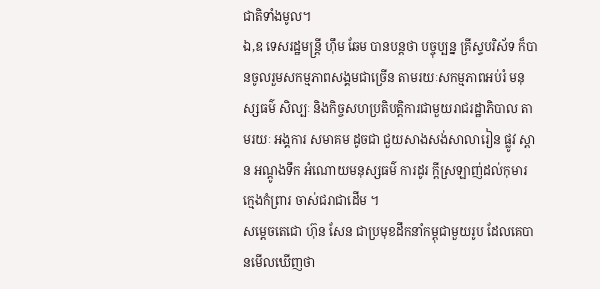ជាតិទាំងមូល។
ឯ,ឧ ទេសរដ្ឋមន្ត្រី ហ៊ឹម ឆែម បានបន្តថា បច្ចុប្បន្ន គ្រីស្ទបរិស័ទ ក៏បានចូលរួមសកម្មភាពសង្គមជាច្រើន តាមរយៈសកម្មភាពអប់រំ មនុស្សធម៌ សិល្បៈ និងកិច្ចសហប្រតិបត្តិការជាមួយរាជរដ្ឋាភិបាល តាមរយៈ អង្គការ សមាគម ដូចជា ជួយសាងសង់សាលារៀន ផ្លូវ ស្ពាន អណ្តូងទឹក អំណោយមនុស្សធម៌ ការដូរ ក្តីស្រឡាញ់ដល់កុមារ ក្មេងកំព្រារ ចាស់ជរាជាដើម ។
សម្តេចតេជោ ហ៊ុន សែន ជាប្រមុខដឹកនាំកម្ពុជាមួយរូប ដែលគេបានមើលឃើញថា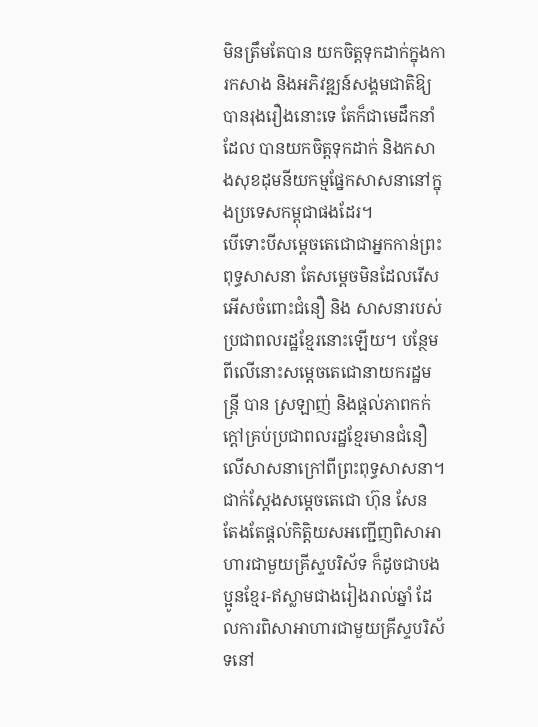មិនត្រឹមតែបាន យកចិត្តទុកដាក់ក្នុងការកសាង និងអភិវឌ្ឍន៍សង្គមជាតិឱ្យបានរុងរឿងនោះទេ តែក៏ជាមេដឹកនាំ ដែល បានយកចិត្តទុកដាក់ និងកសាងសុខដុមនីយកម្មផ្នែកសាសនានៅក្នុងប្រទេសកម្ពុជាផងដែរ។
បើទោះបីសម្តេចតេជោជាអ្នកកាន់ព្រះពុទ្ធសាសនា តែសម្តេចមិនដែលរើសអើសចំពោះជំនឿ និង សាសនារបស់ប្រជាពលរដ្ឋខ្មែរនោះឡើយ។ បន្ថែមពីលើនោះសម្តេចតេជោនាយករដ្ឋមន្ត្រី បាន ស្រឡាញ់ និងផ្តល់ភាពកក់ក្តៅគ្រប់ប្រជាពលរដ្ឋខ្មែរមានជំនឿលើសាសនាក្រៅពីព្រះពុទ្ធសាសនា។
ជាក់ស្តែងសម្តេចតេជោ ហ៊ុន សែន តែងតែផ្តល់កិត្តិយសអញ្ជើញពិសាអាហារជាមួយគ្រីស្ទបរិស័ទ ក៏ដូចជាបងប្អូនខ្មែរ-ឥស្លាមជាងរៀងរាល់ឆ្នាំ ដែលការពិសាអាហារជាមួយគ្រីស្ទបរិស័ទនៅ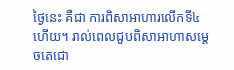ថ្ងៃនេះ គឺជា ការពិសាអាហារលើកទី៤ហើយ។ រាល់ពេលជួបពិសាអាហាសម្តេចតេជោ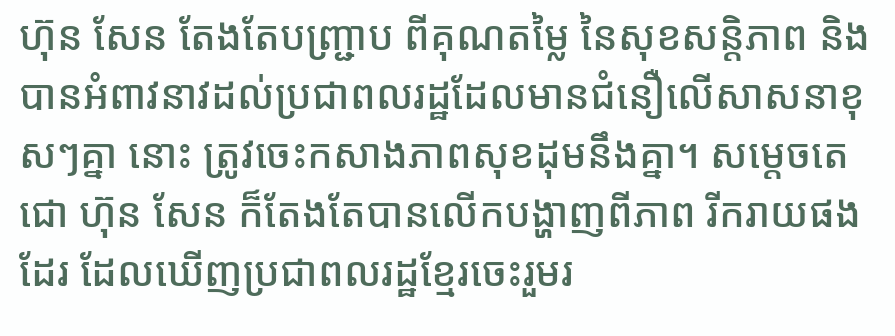ហ៊ុន សែន តែងតែបញ្ជ្រាប ពីគុណតម្លៃ នៃសុខសន្តិភាព និងបានអំពាវនាវដល់ប្រជាពលរដ្ឋដែលមានជំនឿលើសាសនាខុសៗគ្នា នោះ ត្រូវចេះកសាងភាពសុខដុមនឹងគ្នា។ សម្តេចតេជោ ហ៊ុន សែន ក៏តែងតែបានលើកបង្ហាញពីភាព រីករាយផងដែរ ដែលឃើញប្រជាពលរដ្ឋខ្មែរចេះរួមរ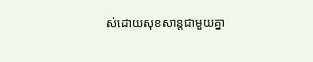ស់ដោយសុខសាន្តជាមួយគ្នា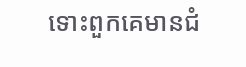ទោះពួកគេមានជំ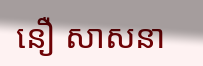នឿ សាសនា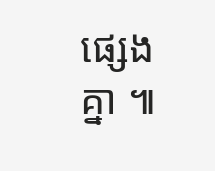ផ្សេងគ្នា ៕